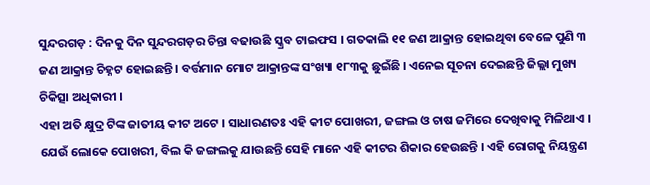ସୁନ୍ଦରଗଡ଼ : ଦିନକୁ ଦିନ ସୁନ୍ଦରଗଡ଼ର ଚିନ୍ତା ବଢାଉଛି ସ୍କ୍ରବ ଟାଇଫସ । ଗତକାଲି ୧୧ ଜଣ ଆକ୍ରାନ୍ତ ହୋଇଥିବା ବେଳେ ପୁଣି ୩ ଜଣ ଆକ୍ରାନ୍ତ ଚିହ୍ନଟ ହୋଇଛନ୍ତି । ବର୍ତ୍ତମାନ ମୋଟ ଆକ୍ରାନ୍ତଙ୍କ ସଂଖ୍ୟା ୧୮୩କୁ ଛୁଇଁଛି । ଏନେଇ ସୂଚନା ଦେଇଛନ୍ତି ଜିଲ୍ଲା ମୁଖ୍ୟ ଚିକିତ୍ସା ଅଧିକାରୀ ।
ଏହା ଅତି କ୍ଷୁଦ୍ର ଟିଙ୍କ ଜାତୀୟ କୀଟ ଅଟେ । ସାଧାରଣତଃ ଏହି କୀଟ ପୋଖରୀ, ଜଙ୍ଗଲ ଓ ଚାଷ ଜମିରେ ଦେଖିବାକୁ ମିଳିଥାଏ । ଯେଉଁ ଲୋକେ ପୋଖରୀ, ବିଲ କି ଜଙ୍ଗଲକୁ ଯାଉଛନ୍ତି ସେହି ମାନେ ଏହି କୀଟର ଶିକାର ହେଉଛନ୍ତି । ଏହି ରୋଗକୁ ନିୟନ୍ତ୍ରଣ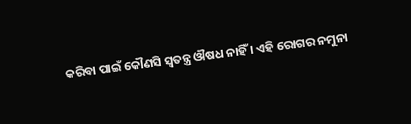କରିବା ପାଇଁ କୌଣସି ସ୍ୱତନ୍ତ୍ର ଔଷଧ ନାହିଁ । ଏହି ରୋଗର ନମୁନା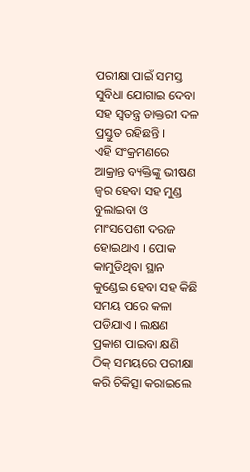ପରୀକ୍ଷା ପାଇଁ ସମସ୍ତ ସୁବିଧା ଯୋଗାଇ ଦେବା ସହ ସ୍ୱତନ୍ତ୍ର ଡାକ୍ତରୀ ଦଳ ପ୍ରସ୍ତୁତ ରହିଛନ୍ତି ।
ଏହି ସଂକ୍ରମଣରେ ଆକ୍ରାନ୍ତ ବ୍ୟକ୍ତିଙ୍କୁ ଭୀଷଣ ଜ୍ୱର ହେବା ସହ ମୁଣ୍ଡ ବୁଲାଇବା ଓ ମାଂସପେଶୀ ଦରଜ ହୋଇଥାଏ । ପୋକ କାମୁଡିଥିବା ସ୍ଥାନ କୁଣ୍ଡେଇ ହେବା ସହ କିଛି ସମୟ ପରେ କଳା ପଡିଯାଏ । ଲକ୍ଷଣ ପ୍ରକାଶ ପାଇବା କ୍ଷଣି ଠିକ୍ ସମୟରେ ପରୀକ୍ଷା କରି ଚିକିତ୍ସା କରାଇଲେ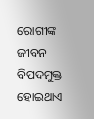ରୋଗୀଙ୍କ ଜୀବନ ବିପଦମୁକ୍ତ ହୋଇଥାଏ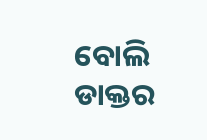ବୋଲି ଡାକ୍ତର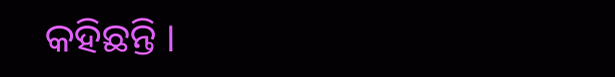କହିଛନ୍ତି ।